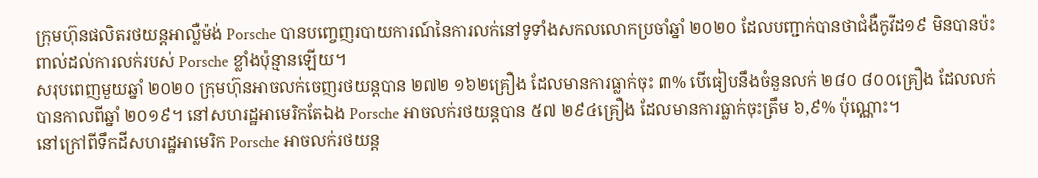ក្រុមហ៊ុនផលិតរថយន្តអាល្លឺម៉ង់ Porsche បានបញ្ចេញរបាយការណ៍នៃការលក់នៅទូទាំងសកលលោកប្រចាំឆ្នាំ ២០២០ ដែលបញ្ជាក់បានថាជំងឺកូវីដ១៩ មិនបានប៉ះពាល់ដល់ការលក់របស់ Porsche ខ្លាំងប៉ុន្មានឡើយ។
សរុបពេញមួយឆ្នាំ ២០២០ ក្រុមហ៊ុនអាចលក់ចេញរថយន្តបាន ២៧២ ១៦២គ្រឿង ដែលមានការធ្លាក់ចុះ ៣% បើធៀបនឹងចំនួនលក់ ២៨០ ៨០០គ្រឿង ដែលលក់បានកាលពីឆ្នាំ ២០១៩។ នៅសហរដ្ឋអាមេរិកតែឯង Porsche អាចលក់រថយន្តបាន ៥៧ ២៩៤គ្រឿង ដែលមានការធ្លាក់ចុះត្រឹម ៦,៩% ប៉ុណ្ណោះ។
នៅក្រៅពីទឹកដីសហរដ្ឋអាមេរិក Porsche អាចលក់រថយន្ត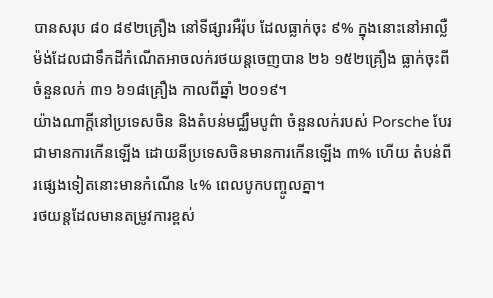បានសរុប ៨០ ៨៩២គ្រឿង នៅទីផ្សារអឺរ៉ុប ដែលធ្លាក់ចុះ ៩% ក្នុងនោះនៅអាល្លឺម៉ង់ដែលជាទឹកដីកំណើតអាចលក់រថយន្តចេញបាន ២៦ ១៥២គ្រឿង ធ្លាក់ចុះពីចំនួនលក់ ៣១ ៦១៨គ្រឿង កាលពីឆ្នាំ ២០១៩។
យ៉ាងណាក្ដីនៅប្រទេសចិន និងតំបន់មជ្ឈឹមបូព៌ា ចំនួនលក់របស់ Porsche បែរជាមានការកើនឡើង ដោយនីប្រទេសចិនមានការកើនឡើង ៣% ហើយ តំបន់ពីរផ្សេងទៀតនោះមានកំណើន ៤% ពេលបូកបញ្ចូលគ្នា។
រថយន្តដែលមានតម្រូវការខ្ពស់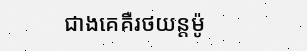ជាងគេគឺរថយន្តម៉ូ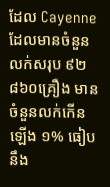ដែល Cayenne ដែលមានចំនួនលក់សរុប ៩២ ៨៦០គ្រឿង មានចំនួនលក់កើនឡើង ១% ធៀបនឹង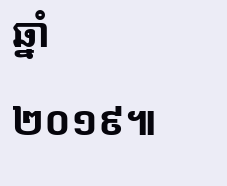ឆ្នាំ ២០១៩៕